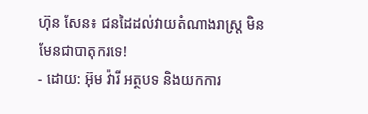ហ៊ុន សែន៖ ជនដៃដល់វាយតំណាងរាស្រ្ត មិនមែនជាបាតុករទេ!
- ដោយ: អ៊ុម វ៉ារី អត្ថបទ និងយកការ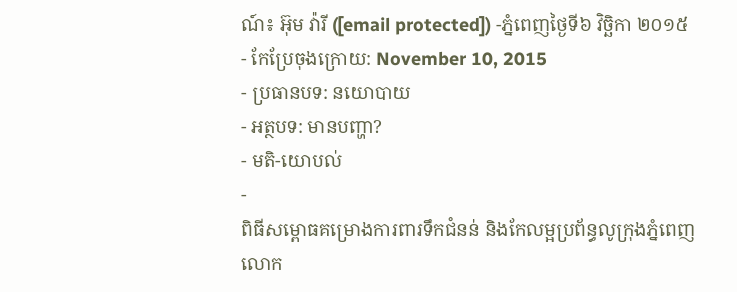ណ៍៖ អ៊ុម វ៉ារី ([email protected]) -ភ្នំពេញថ្ងៃទី៦ វិច្ឆិកា ២០១៥
- កែប្រែចុងក្រោយ: November 10, 2015
- ប្រធានបទ: នយោបាយ
- អត្ថបទ: មានបញ្ហា?
- មតិ-យោបល់
-
ពិធីសម្ពោធគម្រោងការពារទឹកជំនន់ និងកែលម្អប្រព័ន្ធលូក្រុងភ្នំពេញ លោក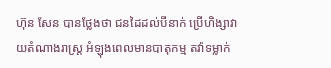ហ៊ុន សែន បានថ្លែងថា ជនដៃដល់បីនាក់ ប្រើហិង្សាវាយតំណាងរាស្រ្ត អំឡុងពេលមានបាតុកម្ម តវ៉ាទម្លាក់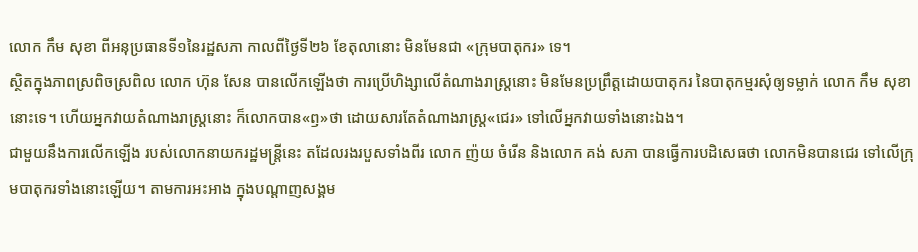លោក កឹម សុខា ពីអនុប្រធានទី១នៃរដ្ឋសភា កាលពីថ្ងៃទី២៦ ខែតុលានោះ មិនមែនជា «ក្រុមបាតុករ» ទេ។
ស្ថិតក្នុងភាពស្រពិចស្រពិល លោក ហ៊ុន សែន បានលើកឡើងថា ការប្រើហិង្សាលើតំណាងរាស្រ្តនោះ មិនមែនប្រព្រឹត្តដោយបាតុករ នៃបាតុកម្មរសុំឲ្យទម្លាក់ លោក កឹម សុខា នោះទេ។ ហើយអ្នកវាយតំណាងរាស្រ្តនោះ ក៏លោកបាន«ឭ»ថា ដោយសារតែតំណាងរាស្រ្ត«ជេរ» ទៅលើអ្នកវាយទាំងនោះឯង។
ជាមួយនឹងការលើកឡើង របស់លោកនាយករដ្ឋមន្រ្តីនេះ តដែលរងរបួសទាំងពីរ លោក ញ៉យ ចំរើន និងលោក គង់ សភា បានធ្វើការបដិសេធថា លោកមិនបានជេរ ទៅលើក្រុមបាតុករទាំងនោះឡើយ។ តាមការអះអាង ក្នុងបណ្តាញសង្គម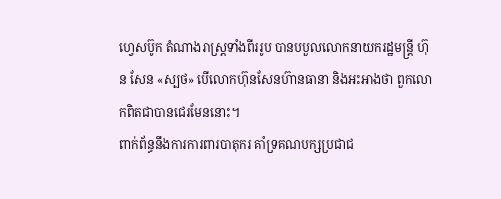ហ្វេសប៊ូក តំណាងរាស្រ្តទាំងពីររូប បានបបួលលោកនាយករដ្ឋមន្រ្តី ហ៊ុន សែន «ស្បថ» បើលោកហ៊ុនសែនហ៊ានធានា និងអះអាងថា ពួកលោកពិតជាបានជេរមែននោះ។
ពាក់ព័ន្ធនឹងការការពារបាតុករ គាំទ្រគណបក្សប្រជាជ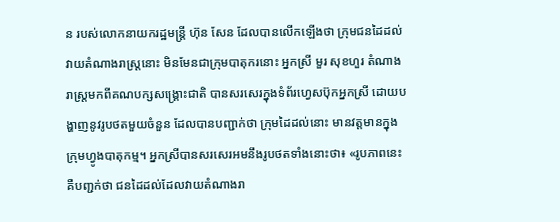ន របស់លោកនាយករដ្ឋមន្រ្តី ហ៊ុន សែន ដែលបានលើកឡើងថា ក្រុមជនដៃដល់វាយតំណាងរាស្រ្តនោះ មិនមែនជាក្រុមបាតុករនោះ អ្នកស្រី មួរ សុខហួរ តំណាងរាស្ត្រមកពីគណបក្សសង្គ្រោះជាតិ បានសរសេរក្នុងទំព័រហ្វេសប៊ុកអ្នកស្រី ដោយបង្ហាញនូវរូបថតមួយចំនួន ដែលបានបញ្ជាក់ថា ក្រុមដៃដល់នោះ មានវត្តមានក្នុងក្រុមហ្វូងបាតុកម្ម។ អ្នកស្រីបានសរសេរអមនឹងរូបថតទាំងនោះថា៖ «រូបភាពនេះ គឺបញ្ជក់ថា ជនដៃដល់ដែលវាយតំណាងរា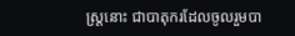ស្រ្តនោះ ជាបាតុករដែលចូលរួមបា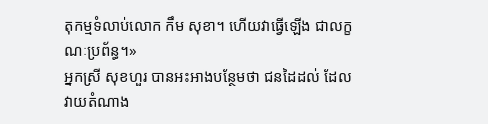តុកម្មទំលាប់លោក កឹម សុខា។ ហើយវាធ្វើឡើង ជាលក្ខណៈប្រព័ន្ធ។»
អ្នកស្រី សុខហួរ បានអះអាងបន្ថែមថា ជនដៃដល់ ដែលវាយតំណាង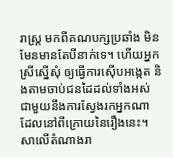រាស្រ្ត មកពីគណបក្សប្រឆាំង មិនមែនមានតែបីនាក់ទេ។ ហើយអ្នកស្រីស្នើសុំ ឲ្យធ្វើការស៊ើបអង្កេត និងតាមចាប់ជនដៃដល់ទាំងអស់ ជាមួយនឹងការស្វែងរកអ្នកណា ដែលនៅពីក្រោយនៃរឿងនេះ។
សាលើតំណាងរា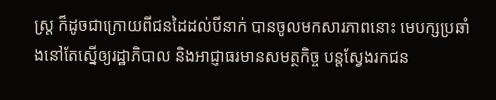ស្រ្ត ក៏ដូចជាក្រោយពីជនដៃដល់បីនាក់ បានចូលមកសារភាពនោះ មេបក្សប្រឆាំងនៅតែស្នើឲ្យរដ្ឋាភិបាល និងអាជ្ញាធរមានសមត្ថកិច្ច បន្តស្វែងរកជន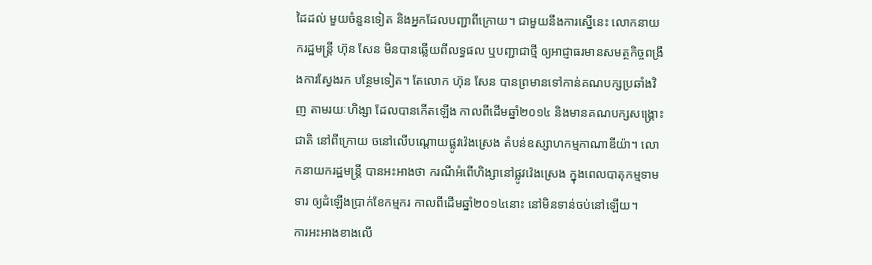ដៃដល់ មួយចំនួនទៀត និងអ្នកដែលបញ្ជាពីក្រោយ។ ជាមួយនឹងការស្នើនេះ លោកនាយករដ្ឋមន្រ្តី ហ៊ុន សែន មិនបានឆ្លើយពីលទ្ធផល ឬបញ្ជាជាថ្មី ឲ្យអាជ្ញាធរមានសមត្ថកិច្ចពង្រឹងការស្វែងរក បន្ថែមទៀត។ តែលោក ហ៊ុន សែន បានព្រមានទៅកាន់គណបក្សប្រឆាំងវិញ តាមរយៈហិង្សា ដែលបានកើតឡើង កាលពីដើមឆ្នាំ២០១៤ និងមានគណបក្សសង្គ្រោះជាតិ នៅពីក្រោយ ចនៅលើបណ្តោយផ្លូវវ៉េងស្រេង តំបន់ឧស្សាហកម្មកាណាឌីយ៉ា។ លោកនាយករដ្ឋមន្រ្តី បានអះអាងថា ករណីអំពើហិង្សានៅផ្លូវវ៉េងស្រេង ក្នុងពេលបាតុកម្មទាមទារ ឲ្យដំឡើងប្រាក់ខែកម្មករ កាលពីដើមឆ្នាំ២០១៤នោះ នៅមិនទាន់ចប់នៅឡើយ។
ការអះអាងខាងលើ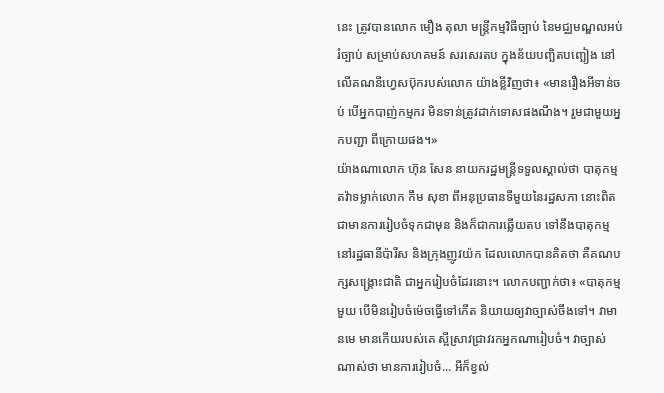នេះ ត្រូវបានលោក មឿង តុលា មន្ត្រីកម្មវិធីច្បាប់ នៃមជ្ឈមណ្ឌលអប់រំច្បាប់ សម្រាប់សហគមន៍ សរសេរតប ក្នុងន័យបញ្ឆិតបញ្ឆៀង នៅលើគណនីហ្វេសប៊ុករបស់លោក យ៉ាងខ្លីវិញថា៖ «មានរឿងអីទាន់ចប់ បើអ្នកបាញ់កម្មករ មិនទាន់ត្រូវដាក់ទោសផងណឹង។ រួមជាមួយអ្នកបញ្ជា ពីក្រោយផង។»
យ៉ាងណាលោក ហ៊ុន សែន នាយករដ្ឋមន្រ្តីទទួលស្គាល់ថា បាតុកម្មតវ៉ាទម្លាក់លោក កឹម សុខា ពីអនុប្រធានទីមួយនៃរដ្ឋសភា នោះពិតជាមានការរៀបចំទុកជាមុន និងក៏ជាការឆ្លើយតប ទៅនឹងបាតុកម្មនៅរដ្ឋធានីប៉ារីស និងក្រុងញូវយ៉ក ដែលលោកបានគិតថា គឺគណបក្សសង្រ្គោះជាតិ ជាអ្នករៀបចំដែរនោះ។ លោកបញ្ជាក់ថា៖ «បាតុកម្មមួយ បើមិនរៀបចំម៉េចធ្វើទៅកើត និយាយឲ្យវាច្បាស់ចឹងទៅ។ វាមានមេ មានកើយរបស់គេ ស្អីស្រាវជ្រាវរកអ្នកណារៀបចំ។ វាច្បាស់ណាស់ថា មានការរៀបចំ... អីក៏ខ្វល់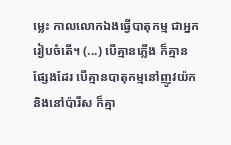ម្លេះ កាលលោកឯងធ្វើបាតុកម្ម ជាអ្នករៀបចំតើ។ (...) បើគ្មានភ្លើង ក៏គ្មានផ្សែងដែរ បើគ្មានបាតុកម្មនៅញូវយ៉ក និងនៅប៉ារីស ក៏គ្មា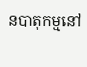នបាតុកម្មនៅ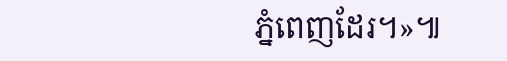ភ្នំពេញដែរ។»៕